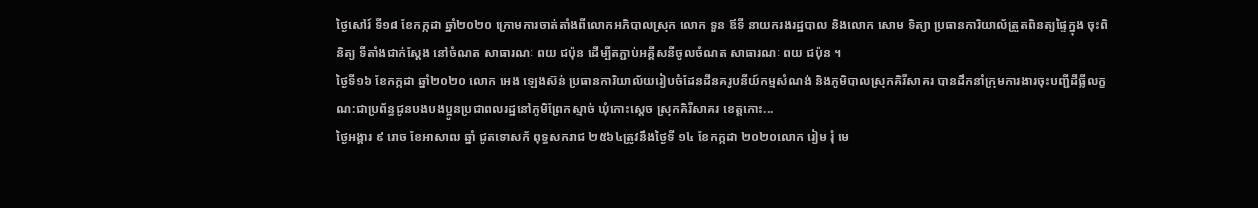ថ្ងៃសៅរ៍ ទី១៨ ខែកក្កដា ឆ្នាំ២០២០ ក្រោមការចាត់តាំងពីលោកអភិបាលស្រុក លោក ទួន ឪទី នាយករងរដ្ឋបាល និងលោក សោម ទិត្យា ប្រធានការិយាល័ត្រួតពិនត្យផ្ទៃក្នុង ចុះពិនិត្យ ទីតាំងជាក់ស្តែង នៅចំណត សាធារណៈ ពយ ជប៉ុន ដើម្បីតភ្ជាប់អគ្គីសនីចូលចំណត សាធារណៈ ពយ ជប៉ុន ។
ថ្ងៃទី១៦ ខែកក្កដា ឆ្នាំ២០២០ លោក អេង ឡេងស៊ន់ ប្រធានការិយាល័យរៀបចំដែនដីនគរូបនីយ៍កម្មសំណង់ និងភូមិបាលស្រុកគិរីសាគរ បានដឹកនាំក្រុមការងារចុះបញ្ជីដីធ្លីលក្ខណ:ជាប្រព័ន្ធជូនបងបងប្អូនប្រជាពលរដ្ឋនៅភូមិព្រែកស្មាច់ ឃុំកោះស្តេច ស្រុកគិរីសាគរ ខេត្តកោះ...
ថ្ងៃអង្គារ ៩ រោច ខែអាសាឍ ឆ្នាំ ជូតទោសក័ ពុទ្ធសករាជ ២៥៦៤ត្រូវនឹងថ្ងៃទី ១៤ ខែកក្កដា ២០២០លោក រៀម រុំ មេ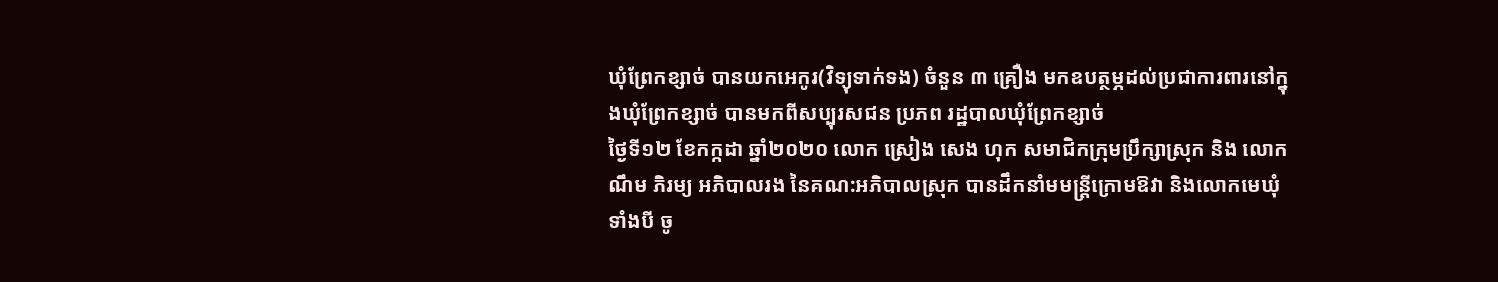ឃុំព្រែកខ្សាច់ បានយកអេកូរ(វិទ្យុទាក់ទង) ចំនួន ៣ គ្រឿង មកឧបត្ថម្ភដល់ប្រជាការពារនៅក្នុងឃុំព្រែកខ្សាច់ បានមកពីសប្បុរសជន ប្រភព រដ្ឋបាលឃុំព្រែកខ្សាច់
ថ្ងៃទី១២ ខែកក្កដា ឆ្នាំ២០២០ លោក ស្រៀង សេង ហុក សមាជិកក្រុមប្រឹក្សាស្រុក និង លោក ណឹម ភិរម្យ អភិបាលរង នៃគណ:អភិបាលស្រុក បានដឹកនាំមមន្ត្រីក្រោមឱវា និងលោកមេឃុំទាំងបី ចូ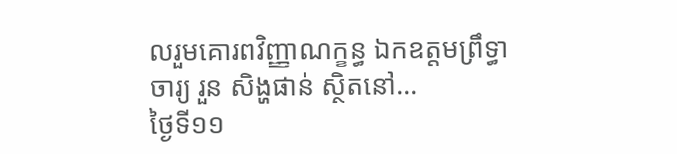លរួមគោរពវិញ្ញាណក្ខន្ធ ឯកឧត្តមព្រឹទ្ធាចារ្យ រួន សិង្ហផាន់ ស្ថិតនៅ...
ថ្ងៃទី១១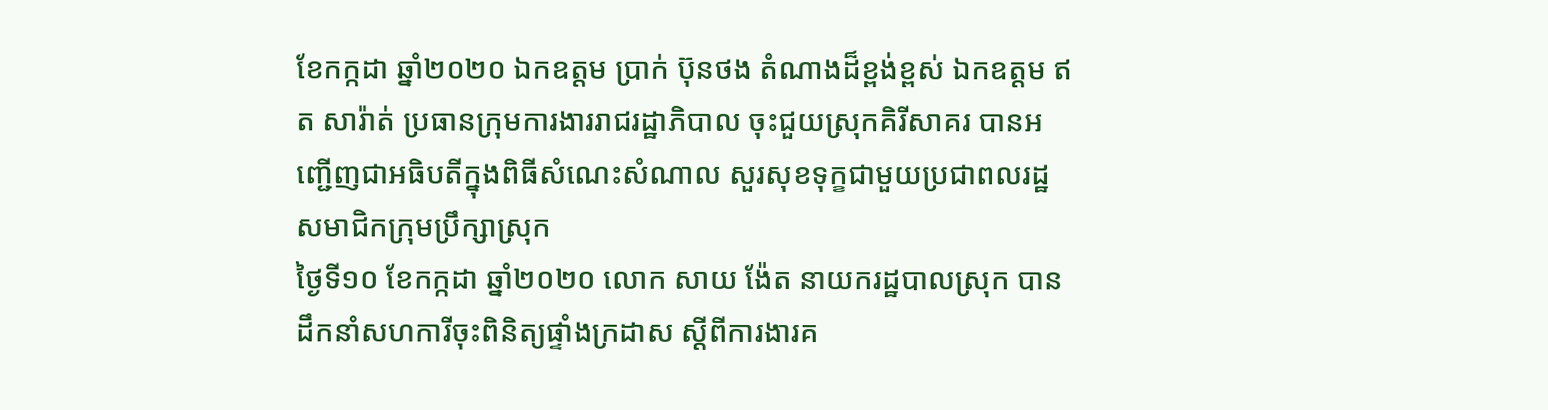ខែកក្កដា ឆ្នាំ២០២០ ឯកឧត្តម ប្រាក់ ប៊ុនថង តំណាងដ៏ខ្ពង់ខ្ពស់ ឯកឧត្តម ឥត សារ៉ាត់ ប្រធានក្រុមការងាររាជរដ្ឋាភិបាល ចុះជួយស្រុកគិរីសាគរ បានអញ្ជេីញជាអធិបតីក្នុងពិធីសំណេះសំណាល សួរសុខទុក្ខជាមួយប្រជាពលរដ្ឋ សមាជិកក្រុមប្រឹក្សាស្រុក
ថ្ងៃទី១០ ខែកក្កដា ឆ្នាំ២០២០ លោក សាយ ង៉ែត នាយករដ្ឋបាលស្រុក បានដឹកនាំសហការីចុះពិនិត្យផ្ទាំងក្រដាស ស្តីពីការងារគ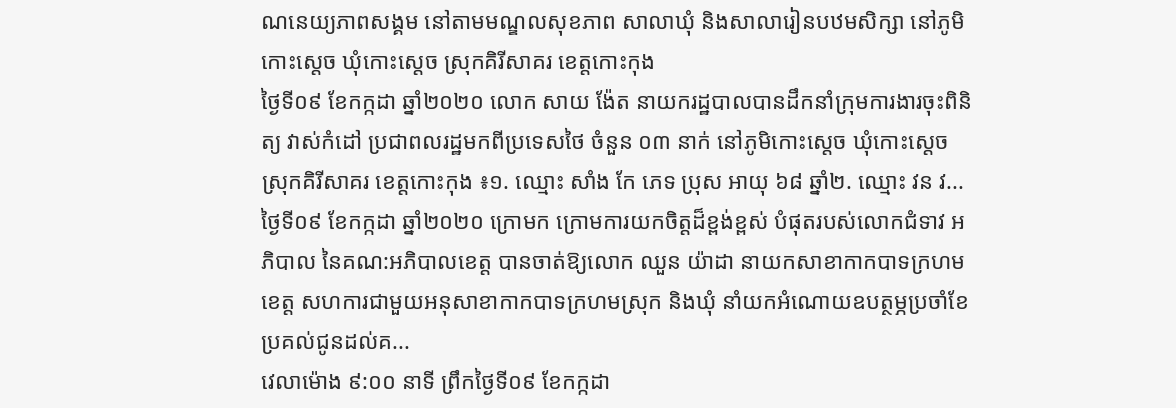ណនេយ្យភាពសង្គម នៅតាមមណ្ឌលសុខភាព សាលាឃុំ និងសាលារៀនបឋមសិក្សា នៅភូមិកោះស្តេច ឃុំកោះស្តេច ស្រុកគិរីសាគរ ខេត្តកោះកុង
ថ្ងៃទី០៩ ខែកក្កដា ឆ្នាំ២០២០ លោក សាយ ង៉ែត នាយករដ្ឋបាលបានដឹកនាំក្រុមការងារចុះពិនិត្យ វាស់កំដៅ ប្រជាពលរដ្ឋមកពីប្រទេសថៃ ចំនួន ០៣ នាក់ នៅភូមិកោះស្តេច ឃុំកោះស្តេច ស្រុកគិរីសាគរ ខេត្តកោះកុង ៖១. ឈ្មោះ សាំង កែ ភេទ ប្រុស អាយុ ៦៨ ឆ្នាំ២. ឈ្មោះ វន វ...
ថ្ងៃទី០៩ ខែកក្កដា ឆ្នាំ២០២០ ក្រោមក ក្រោមការយកចិត្ដដ៏ខ្ពង់ខ្ពស់ បំផុតរបស់លោកជំទាវ អភិបាល នៃគណ:អភិបាលខេត្ត បានចាត់ឱ្យលោក ឈួន យ៉ាដា នាយកសាខាកាកបាទក្រហមខេត្ត សហការជាមួយអនុសាខាកាកបាទក្រហមស្រុក និងឃុំ នាំយកអំណោយឧបត្ថម្ភប្រចាំខែ ប្រគល់ជូនដល់គ...
វេលាម៉ោង ៩:០០ នាទី ព្រឹកថ្ងៃទី០៩ ខែកក្កដា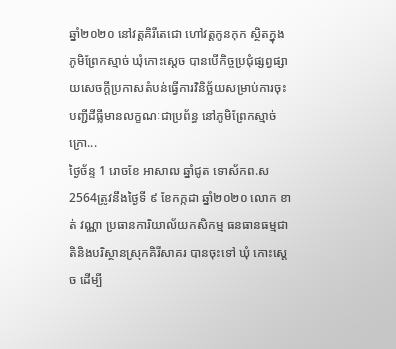ឆ្នាំ២០២០ នៅវត្តគិរីតេជោ ហៅវត្តកូនកុក ស្ថិតក្នុងភូមិព្រែកស្មាច់ ឃុំកោះស្តេច បានបើកិច្ចប្រជុំផ្សព្វផ្សាយសេចក្តីប្រកាសតំបន់ធ្វើការវិនិច្ឆ័យសម្រាប់ការចុះបញ្ជីដីធ្លីមានលក្ខណៈជាប្រព័ន្ធ នៅភូមិព្រែកស្មាច់ ក្រោ...
ថ្ងៃច័ន្ទ 1 រោចខែ អាសាឍ ឆ្នាំជូត ទោស័កព.ស 2564ត្រូវនឹងថ្ងៃទី ៩ ខែកក្កដា ឆ្នាំ២០២០ លោក ខាត់ វណ្ណា ប្រធានការិយាល័យកសិកម្ម ធនធានធម្មជាតិនិងបរិស្ថានស្រុកគិរីសាគរ បានចុះទៅ ឃុំ កោះស្តេច ដើម្បី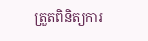ត្រួតពិនិត្យការ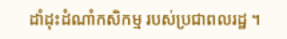ដាំដុះដំណាំកសិកម្ម របស់ប្រជាពលរដ្ឋ ។